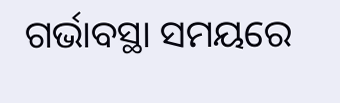ଗର୍ଭାବସ୍ଥା ସମୟରେ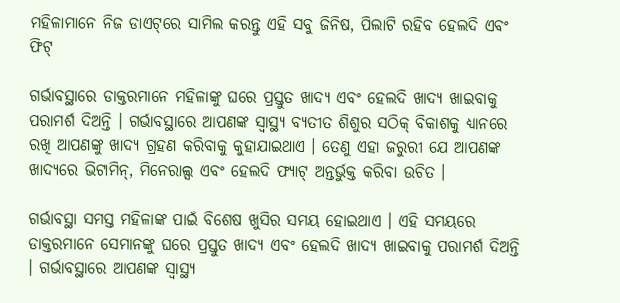ମହିଳାମାନେ ନିଜ ଡାଏଟ୍‌ରେ ସାମିଲ କରନ୍ତୁ ଏହି ସବୁ ଜିନିଷ, ପିଲାଟି ରହିବ ହେଲଦି ଏବଂ ଫିଟ୍‌

ଗର୍ଭାବସ୍ଥାରେ ଡାକ୍ତରମାନେ ମହିଳାଙ୍କୁ ଘରେ ପ୍ରସ୍ତୁତ ଖାଦ୍ୟ ଏବଂ ହେଲଦି ଖାଦ୍ୟ ଖାଇବାକୁ ପରାମର୍ଶ ଦିଅନ୍ତି । ଗର୍ଭାବସ୍ଥାରେ ଆପଣଙ୍କ ସ୍ୱାସ୍ଥ୍ୟ ବ୍ୟତୀତ ଶିଶୁର ସଠିକ୍ ବିକାଶକୁ ଧ୍ୟାନରେ ରଖି ଆପଣଙ୍କୁ ଖାଦ୍ୟ ଗ୍ରହଣ କରିବାକୁ କୁହାଯାଇଥାଏ । ତେଣୁ ଏହା ଜରୁରୀ ଯେ ଆପଣଙ୍କ ଖାଦ୍ୟରେ ଭିଟାମିନ୍, ମିନେରାଲ୍ସ ଏବଂ ହେଲଦି ଫ୍ୟାଟ୍‌ ଅନ୍ତର୍ଭୁକ୍ତ କରିବା ଉଚିତ ।

ଗର୍ଭାବସ୍ଥା ସମସ୍ତ ମହିଳାଙ୍କ ପାଇଁ ବିଶେଷ ଖୁସିର ସମୟ ହୋଇଥାଏ । ଏହି ସମୟରେ ଡାକ୍ତରମାନେ ସେମାନଙ୍କୁ ଘରେ ପ୍ରସ୍ତୁତ ଖାଦ୍ୟ ଏବଂ ହେଲଦି ଖାଦ୍ୟ ଖାଇବାକୁ ପରାମର୍ଶ ଦିଅନ୍ତି । ଗର୍ଭାବସ୍ଥାରେ ଆପଣଙ୍କ ସ୍ୱାସ୍ଥ୍ୟ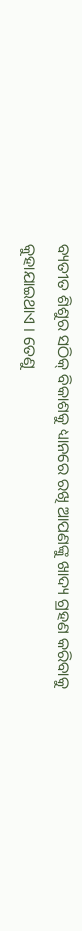ବ୍ୟତୀତ ଶିଶୁର ସଠିକ୍ ବିକାଶକୁ ଧ୍ୟାନରେ ରଖି ଆପଣଙ୍କୁ ଖାଦ୍ୟ ଗ୍ରହଣ କରିବାକୁ କୁହାଯାଇଥାଏ । ତେଣୁ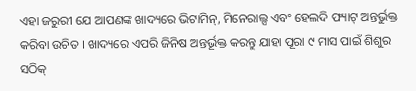ଏହା ଜରୁରୀ ଯେ ଆପଣଙ୍କ ଖାଦ୍ୟରେ ଭିଟାମିନ୍, ମିନେରାଲ୍ସ ଏବଂ ହେଲଦି ଫ୍ୟାଟ୍‌ ଅନ୍ତର୍ଭୁକ୍ତ କରିବା ଉଚିତ । ଖାଦ୍ୟରେ ଏପରି ଜିନିଷ ଅନ୍ତର୍ଭୂକ୍ତ କରନ୍ତୁ ଯାହା ପୂରା ୯ ମାସ ପାଇଁ ଶିଶୁର ସଠିକ୍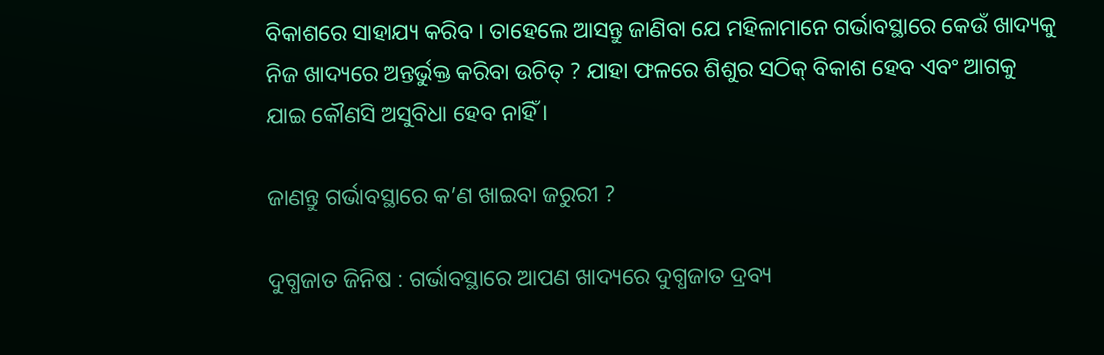ବିକାଶରେ ସାହାଯ୍ୟ କରିବ । ତାହେଲେ ଆସନ୍ତୁ ଜାଣିବା ଯେ ମହିଳାମାନେ ଗର୍ଭାବସ୍ଥାରେ କେଉଁ ଖାଦ୍ୟକୁ ନିଜ ଖାଦ୍ୟରେ ଅନ୍ତର୍ଭୁକ୍ତ କରିବା ଉଚିତ୍ ? ଯାହା ଫଳରେ ଶିଶୁର ସଠିକ୍‌ ବିକାଶ ହେବ ଏବଂ ଆଗକୁ ଯାଇ କୌଣସି ଅସୁବିଧା ହେବ ନାହିଁ ।

ଜାଣନ୍ତୁ ଗର୍ଭାବସ୍ଥାରେ କ’ଣ ଖାଇବା ଜରୁରୀ ?

ଦୁଗ୍ଧଜାତ ଜିନିଷ : ଗର୍ଭାବସ୍ଥାରେ ଆପଣ ଖାଦ୍ୟରେ ଦୁଗ୍ଧଜାତ ଦ୍ରବ୍ୟ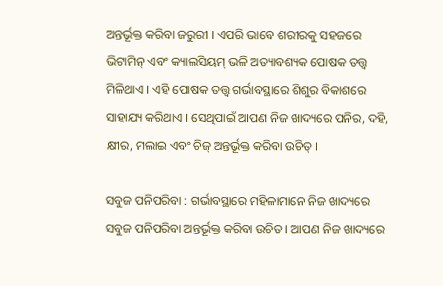ଅନ୍ତର୍ଭୂକ୍ତ କରିବା ଜରୁରୀ । ଏପରି ଭାବେ ଶରୀରକୁ ସହଜରେ ଭିଟାମିନ୍ ଏବଂ କ୍ୟାଲସିୟମ୍ ଭଳି ଅତ୍ୟାବଶ୍ୟକ ପୋଷକ ତତ୍ତ୍ୱ ମିଳିଥାଏ । ଏହି ପୋଷକ ତତ୍ତ୍ୱ ଗର୍ଭାବସ୍ଥାରେ ଶିଶୁର ବିକାଶରେ ସାହାଯ୍ୟ କରିଥାଏ । ସେଥିପାଇଁ ଆପଣ ନିଜ ଖାଦ୍ୟରେ ପନିର, ଦହି, କ୍ଷୀର, ମଲାଇ ଏବଂ ଚିଜ୍‌ ଅନ୍ତର୍ଭୂକ୍ତ କରିବା ଉଚିତ୍ ।

ସବୁଜ ପନିପରିବା : ଗର୍ଭାବସ୍ଥାରେ ମହିଳାମାନେ ନିଜ ଖାଦ୍ୟରେ ସବୁଜ ପନିପରିବା ଅନ୍ତର୍ଭୂକ୍ତ କରିବା ଉଚିତ । ଆପଣ ନିଜ ଖାଦ୍ୟରେ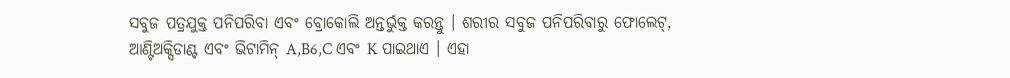ସବୁଜ ପତ୍ରଯୁକ୍ତ ପନିପରିବା ଏବଂ ବ୍ରୋକୋଲି ଅନ୍ତର୍ଭୁକ୍ତ କରନ୍ତୁ । ଶରୀର ସବୁଜ ପନିପରିବାରୁ ଫୋଲେଟ୍, ଆଣ୍ଟିଅକ୍ସିଡାଣ୍ଟ ଏବଂ ଭିଟାମିନ୍ A,B6,C ଏବଂ K ପାଇଥାଏ । ଏହା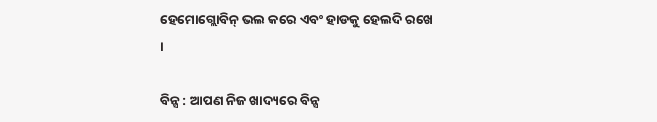ହେମୋଗ୍ଲୋବିନ୍ ଭଲ କରେ ଏବଂ ହାଡକୁ ହେଲଦି ରଖେ ।

ବିନ୍ସ : ଆପଣ ନିଜ ଖାଦ୍ୟରେ ବିନ୍ସ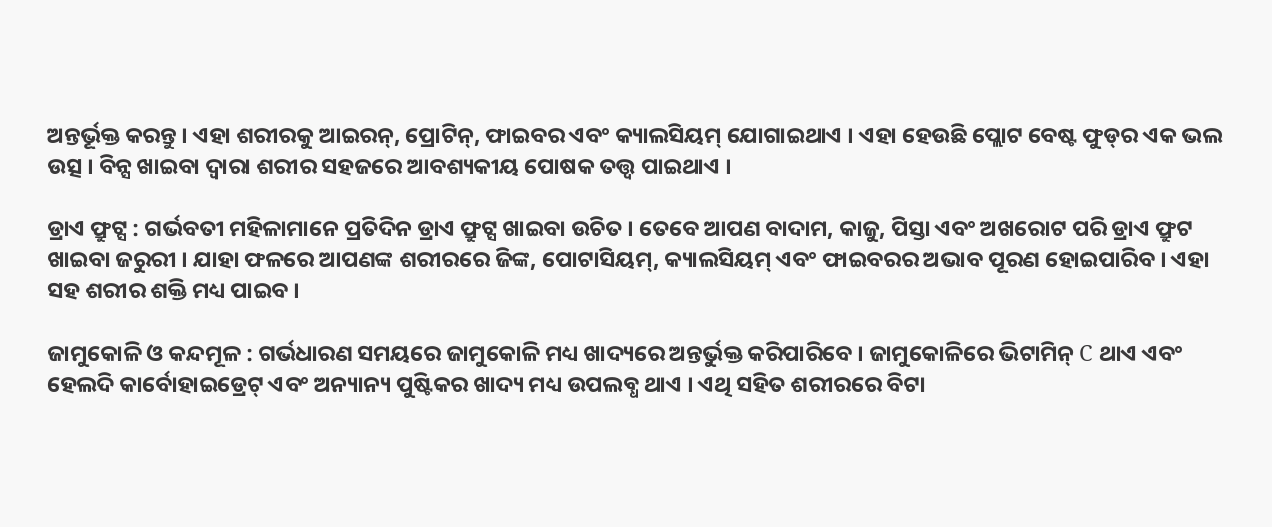ଅନ୍ତର୍ଭୂକ୍ତ କରନ୍ତୁ । ଏହା ଶରୀରକୁ ଆଇରନ୍‌, ପ୍ରୋଟିନ୍, ଫାଇବର ଏବଂ କ୍ୟାଲସିୟମ୍ ଯୋଗାଇଥାଏ । ଏହା ହେଉଛି ପ୍ଲୋଟ ବେଷ୍ଟ ଫୁଡ୍‌ର ଏକ ଭଲ ଉତ୍ସ । ବିନ୍ସ ଖାଇବା ଦ୍ୱାରା ଶରୀର ସହଜରେ ଆବଶ୍ୟକୀୟ ପୋଷକ ତତ୍ତ୍ୱ ପାଇଥାଏ ।

ଡ୍ରାଏ ଫ୍ରୁଟ୍ସ : ଗର୍ଭବତୀ ମହିଳାମାନେ ପ୍ରତିଦିନ ଡ୍ରାଏ ଫ୍ରୁଟ୍ସ ଖାଇବା ଉଚିତ । ତେବେ ଆପଣ ବାଦାମ, କାଜୁ, ପିସ୍ତା ଏବଂ ଅଖରୋଟ ପରି ଡ୍ରାଏ ଫ୍ରୁଟ ଖାଇବା ଜରୁରୀ । ଯାହା ଫଳରେ ଆପଣଙ୍କ ଶରୀରରେ ଜିଙ୍କ, ପୋଟାସିୟମ୍, କ୍ୟାଲସିୟମ୍ ଏବଂ ଫାଇବରର ଅଭାବ ପୂରଣ ହୋଇପାରିବ । ଏହା ସହ ଶରୀର ଶକ୍ତି ମଧ୍ୟ ପାଇବ ।

ଜାମୁକୋଳି ଓ କନ୍ଦମୂଳ : ଗର୍ଭଧାରଣ ସମୟରେ ଜାମୁକୋଳି ମଧ୍ୟ ଖାଦ୍ୟରେ ଅନ୍ତର୍ଭୁକ୍ତ କରିପାରିବେ । ଜାମୁକୋଳିରେ ଭିଟାମିନ୍ C ଥାଏ ଏବଂ ହେଲଦି କାର୍ବୋହାଇଡ୍ରେଟ୍ ଏବଂ ଅନ୍ୟାନ୍ୟ ପୁଷ୍ଟିକର ଖାଦ୍ୟ ମଧ୍ୟ ଉପଲବ୍ଧ ଥାଏ । ଏଥି ସହିତ ଶରୀରରେ ବିଟା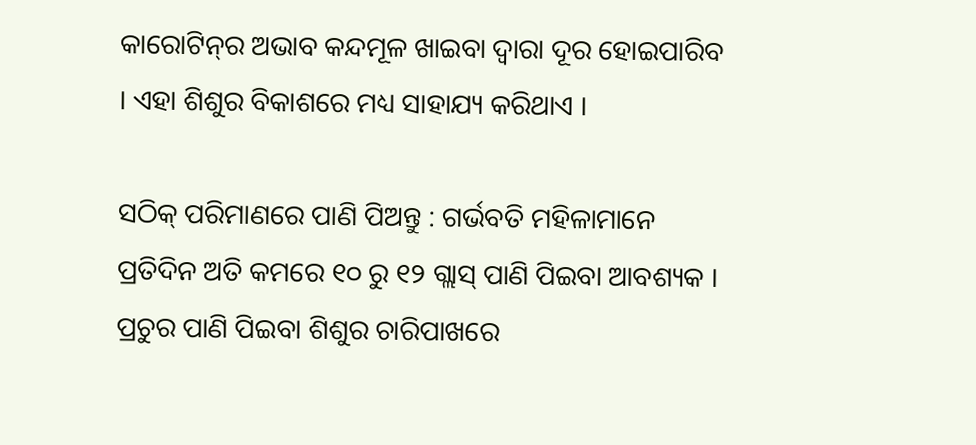କାରୋଟିନ୍‌ର ଅଭାବ କନ୍ଦମୂଳ ଖାଇବା ଦ୍ୱାରା ଦୂର ହୋଇପାରିବ । ଏହା ଶିଶୁର ବିକାଶରେ ମଧ୍ୟ ସାହାଯ୍ୟ କରିଥାଏ ।

ସଠିକ୍‌ ପରିମାଣରେ ପାଣି ପିଅନ୍ତୁ : ଗର୍ଭବତି ମହିଳାମାନେ ପ୍ରତିଦିନ ଅତି କମରେ ୧୦ ରୁ ୧୨ ଗ୍ଲାସ୍ ପାଣି ପିଇବା ଆବଶ୍ୟକ । ପ୍ରଚୁର ପାଣି ପିଇବା ଶିଶୁର ଚାରିପାଖରେ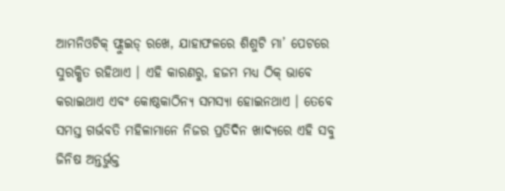ଆମନିଓଟିକ୍ ଫ୍ଲୁଇଡ୍ ରଖେ, ଯାହାଫଳରେ ଶିଶୁଟି ମା’ ପେଟରେ ସୁରକ୍ଷିତ ରହିଥାଏ । ଏହି କାରଣରୁ, ହଜମ ମଧ୍ୟ ଠିକ୍ ଭାବେ କରାଇଥାଏ ଏବଂ କୋଷ୍ଠକାଠିନ୍ୟ ସମସ୍ୟା ହୋଇନଥାଏ । ତେବେ ସମସ୍ତ ଗର୍ଭବତି ମହିଳାମାନେ ନିଜର ପ୍ରତିଦିନ ଖାଦ୍ୟରେ ଏହି ସବୁ ଜିନିଷ ଅନ୍ତର୍ଭୁକ୍ତ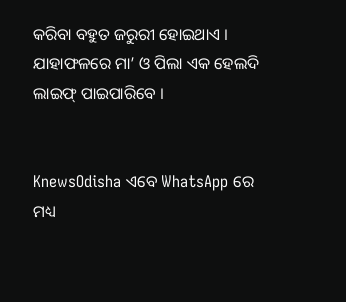କରିବା ବହୁତ ଜରୁରୀ ହୋଇଥାଏ । ଯାହାଫଳରେ ମା’ ଓ ପିଲା ଏକ ହେଲଦି ଲାଇଫ୍‌ ପାଇପାରିବେ ।


KnewsOdisha ଏବେ WhatsApp ରେ ମଧ୍ୟ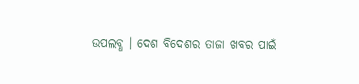ଉପଲବ୍ଧ । ଦେଶ ବିଦେଶର ତାଜା ଖବର ପାଇଁ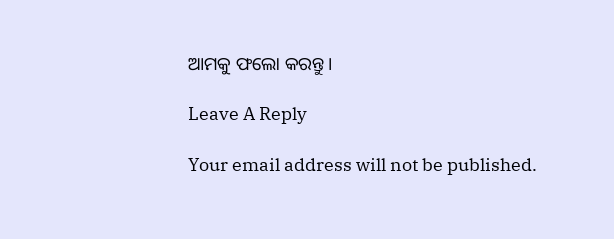ଆମକୁ ଫଲୋ କରନ୍ତୁ ।

Leave A Reply

Your email address will not be published.